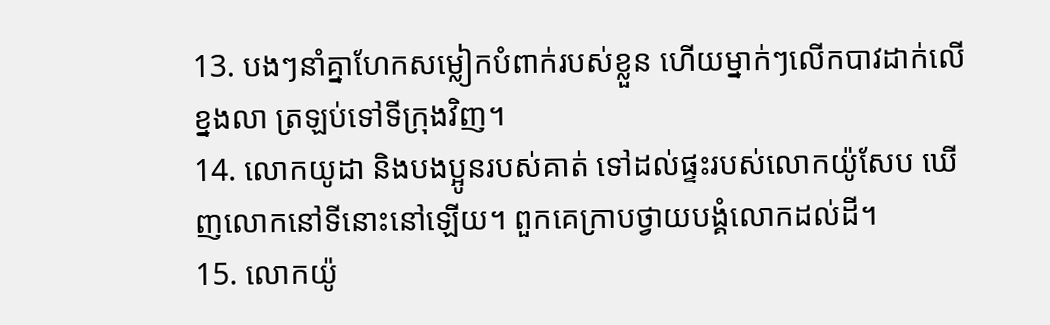13. បងៗនាំគ្នាហែកសម្លៀកបំពាក់របស់ខ្លួន ហើយម្នាក់ៗលើកបាវដាក់លើខ្នងលា ត្រឡប់ទៅទីក្រុងវិញ។
14. លោកយូដា និងបងប្អូនរបស់គាត់ ទៅដល់ផ្ទះរបស់លោកយ៉ូសែប ឃើញលោកនៅទីនោះនៅឡើយ។ ពួកគេក្រាបថ្វាយបង្គំលោកដល់ដី។
15. លោកយ៉ូ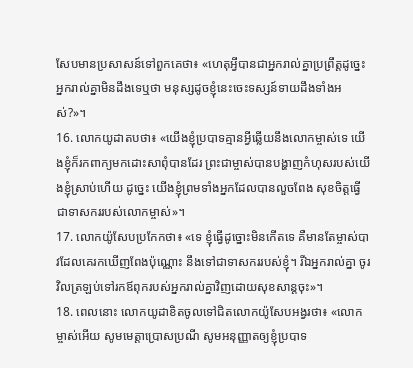សែបមានប្រសាសន៍ទៅពួកគេថា៖ «ហេតុអ្វីបានជាអ្នករាល់គ្នាប្រព្រឹត្តដូច្នេះ អ្នករាល់គ្នាមិនដឹងទេឬថា មនុស្សដូចខ្ញុំនេះចេះទស្សន៍ទាយដឹងទាំងអស់?»។
16. លោកយូដាតបថា៖ «យើងខ្ញុំប្របាទគ្មានអ្វីឆ្លើយនឹងលោកម្ចាស់ទេ យើងខ្ញុំក៏រកពាក្យមកដោះសាពុំបានដែរ ព្រះជាម្ចាស់បានបង្ហាញកំហុសរបស់យើងខ្ញុំស្រាប់ហើយ ដូច្នេះ យើងខ្ញុំព្រមទាំងអ្នកដែលបានលួចពែង សុខចិត្តធ្វើជាទាសកររបស់លោកម្ចាស់»។
17. លោកយ៉ូសែបប្រកែកថា៖ «ទេ ខ្ញុំធ្វើដូច្នោះមិនកើតទេ គឺមានតែម្ចាស់បាវដែលគេរកឃើញពែងប៉ុណ្ណោះ នឹងទៅជាទាសកររបស់ខ្ញុំ។ រីឯអ្នករាល់គ្នា ចូរវិលត្រឡប់ទៅរកឪពុករបស់អ្នករាល់គ្នាវិញដោយសុខសាន្តចុះ»។
18. ពេលនោះ លោកយូដាខិតចូលទៅជិតលោកយ៉ូសែបអង្វរថា៖ «លោកម្ចាស់អើយ សូមមេត្តាប្រោសប្រណី សូមអនុញ្ញាតឲ្យខ្ញុំប្របាទ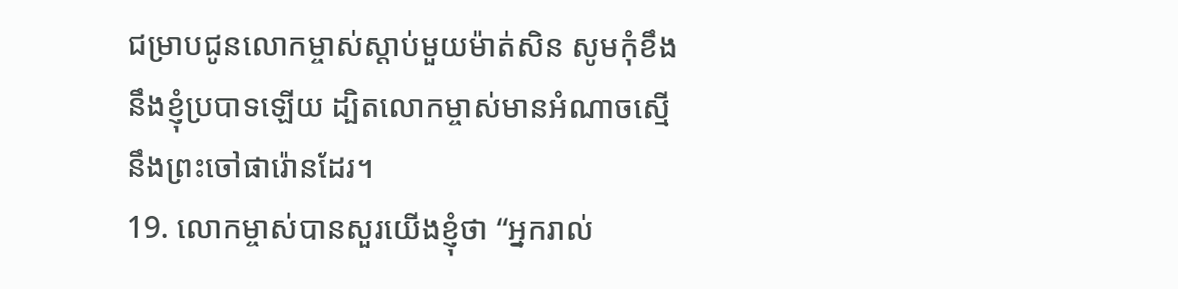ជម្រាបជូនលោកម្ចាស់ស្ដាប់មួយម៉ាត់សិន សូមកុំខឹងនឹងខ្ញុំប្របាទឡើយ ដ្បិតលោកម្ចាស់មានអំណាចស្មើនឹងព្រះចៅផារ៉ោនដែរ។
19. លោកម្ចាស់បានសួរយើងខ្ញុំថា “អ្នករាល់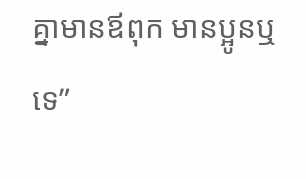គ្នាមានឪពុក មានប្អូនឬទេ”